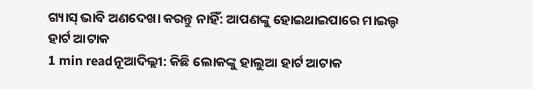ଗ୍ୟାସ୍ ଭାବି ଅଣଦେଖା କରନ୍ତୁ ନାହିଁ: ଆପଣଙ୍କୁ ହୋଇଥାଇପାରେ ମାଇଲ୍ଡ ହାର୍ଟ ଆଟାକ
1 min readନୂଆଦିଲ୍ଲୀ: କିଛି ଲୋକଙ୍କୁ ହାଲୁଆ ହାର୍ଟ ଆଟାକ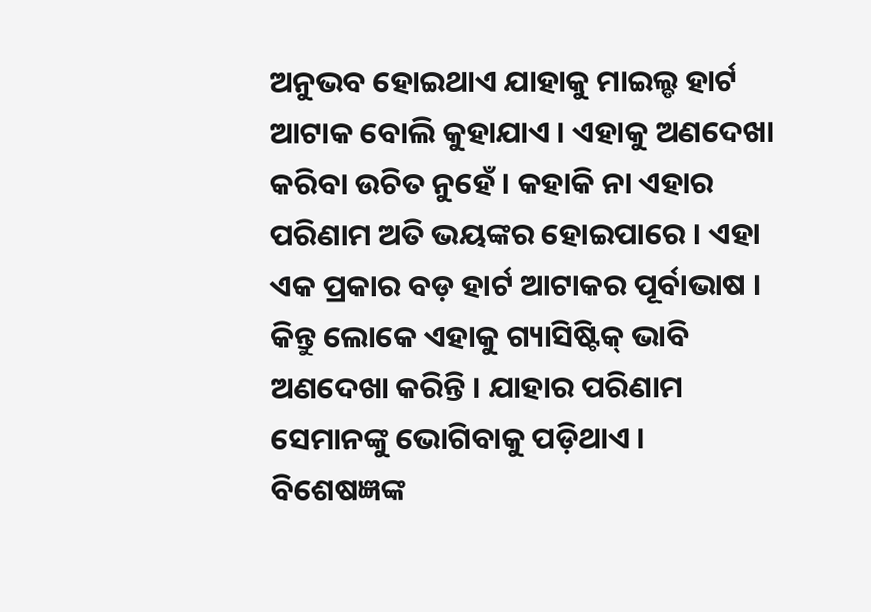ଅନୁଭବ ହୋଇଥାଏ ଯାହାକୁ ମାଇଲ୍ଡ ହାର୍ଟ ଆଟାକ ବୋଲି କୁହାଯାଏ । ଏହାକୁ ଅଣଦେଖା କରିବା ଉଚିତ ନୁହେଁ । କହାକି ନା ଏହାର ପରିଣାମ ଅତି ଭୟଙ୍କର ହୋଇପାରେ । ଏହା ଏକ ପ୍ରକାର ବଡ଼ ହାର୍ଟ ଆଟାକର ପୂର୍ବାଭାଷ । କିନ୍ତୁ ଲୋକେ ଏହାକୁ ଗ୍ୟାସିଷ୍ଟିକ୍ ଭାବି ଅଣଦେଖା କରିନ୍ତି । ଯାହାର ପରିଣାମ ସେମାନଙ୍କୁ ଭୋଗିବାକୁ ପଡ଼ିଥାଏ ।
ବିଶେଷଜ୍ଞଙ୍କ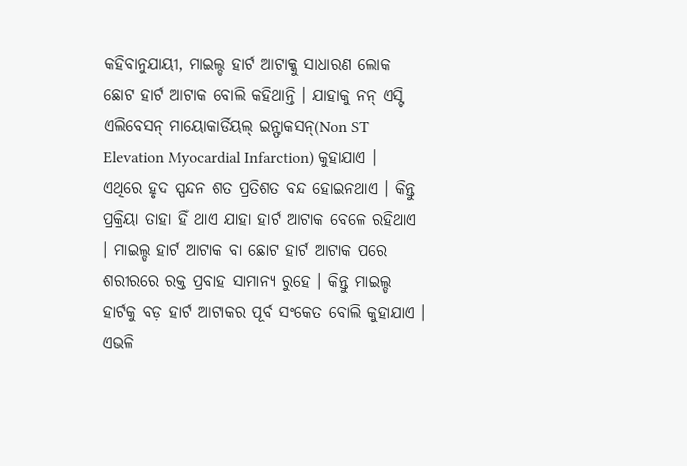କହିବାନୁଯାୟୀ, ମାଇଲ୍ଡ ହାର୍ଟ ଆଟାକ୍କୁ ସାଧାରଣ ଲୋକ ଛୋଟ ହାର୍ଟ ଆଟାକ ବୋଲି କହିଥାନ୍ତି । ଯାହାକୁ ନନ୍ ଏସ୍ଟି ଏଲିବେସନ୍ ମାୟୋକାର୍ଡିୟଲ୍ ଇନ୍ଫାକସନ୍(Non ST Elevation Myocardial Infarction) କୁହାଯାଏ ।
ଏଥିରେ ହୃଦ ସ୍ପନ୍ଦନ ଶତ ପ୍ରତିଶତ ବନ୍ଦ ହୋଇନଥାଏ । କିନ୍ତୁ ପ୍ରକ୍ରିୟା ତାହା ହିଁ ଥାଏ ଯାହା ହାର୍ଟ ଆଟାକ ବେଳେ ରହିଥାଏ । ମାଇଲ୍ଡ ହାର୍ଟ ଆଟାକ ବା ଛୋଟ ହାର୍ଟ ଆଟାକ ପରେ ଶରୀରରେ ରକ୍ତ ପ୍ରବାହ ସାମାନ୍ୟ ରୁହେ । କିନ୍ତୁ ମାଇଲ୍ଡ ହାର୍ଟକୁ ବଡ଼ ହାର୍ଟ ଆଟାକର ପୂର୍ବ ସଂକେତ ବୋଲି କୁହାଯାଏ । ଏଭଳି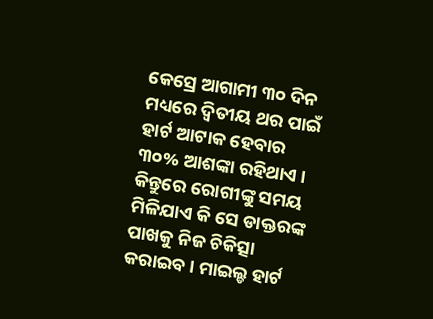କେସ୍ରେ ଆଗାମୀ ୩୦ ଦିନ ମଧ୍ୟରେ ଦ୍ୱିତୀୟ ଥର ପାଇଁ ହାର୍ଟ ଆଟାକ ହେବାର ୩୦% ଆଶଙ୍କା ରହିଥାଏ ।
କିନ୍ତୁରେ ରୋଗୀଙ୍କୁ ସମୟ ମିଳିଯାଏ କି ସେ ଡାକ୍ତରଙ୍କ ପାଖକୁ ନିଜ ଚିକିତ୍ସା କରାଇବ । ମାଇଲ୍ଡ ହାର୍ଟ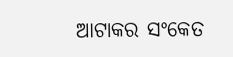ଆଟାକର ସଂକେତ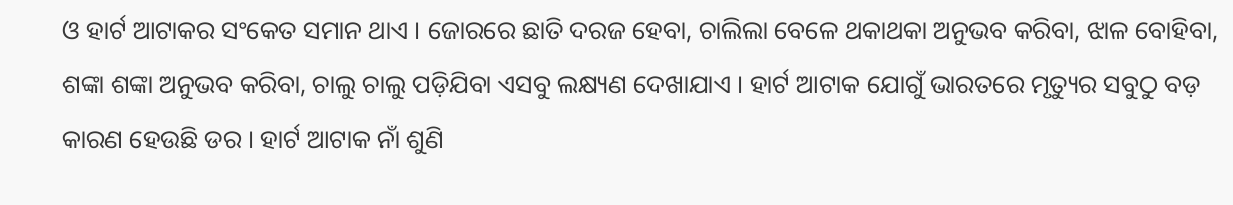ଓ ହାର୍ଟ ଆଟାକର ସଂକେତ ସମାନ ଥାଏ । ଜୋରରେ ଛାତି ଦରଜ ହେବା, ଚାଲିଲା ବେଳେ ଥକାଥକା ଅନୁଭବ କରିବା, ଝାଳ ବୋହିବା, ଶଙ୍କା ଶଙ୍କା ଅନୁଭବ କରିବା, ଚାଲୁ ଚାଲୁ ପଡ଼ିଯିବା ଏସବୁ ଲକ୍ଷ୍ୟଣ ଦେଖାଯାଏ । ହାର୍ଟ ଆଟାକ ଯୋଗୁଁ ଭାରତରେ ମୃତ୍ୟୁର ସବୁଠୁ ବଡ଼ କାରଣ ହେଉଛି ଡର । ହାର୍ଟ ଆଟାକ ନାଁ ଶୁଣି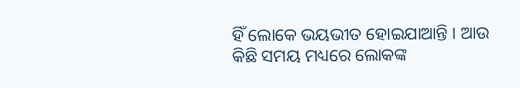ହିଁ ଲୋକେ ଭୟଭୀତ ହୋଇଯାଆନ୍ତି । ଆଉ କିଛି ସମୟ ମଧ୍ୟରେ ଲୋକଙ୍କ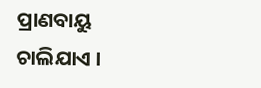ପ୍ରାଣବାୟୁ ଚାଲିଯାଏ ।